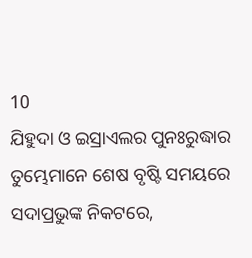10
ଯିହୁଦା ଓ ଇସ୍ରାଏଲର ପୁନଃରୁଦ୍ଧାର
ତୁମ୍ଭେମାନେ ଶେଷ ବୃଷ୍ଟି ସମୟରେ ସଦାପ୍ରଭୁଙ୍କ ନିକଟରେ,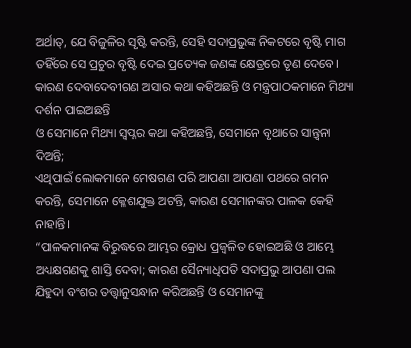ଅର୍ଥାତ୍‍, ଯେ ବିଜୁଳିର ସୃଷ୍ଟି କରନ୍ତି, ସେହି ସଦାପ୍ରଭୁଙ୍କ ନିକଟରେ ବୃଷ୍ଟି ମାଗ
ତହିଁରେ ସେ ପ୍ରଚୁର ବୃଷ୍ଟି ଦେଇ ପ୍ରତ୍ୟେକ ଜଣଙ୍କ କ୍ଷେତ୍ରରେ ତୃଣ ଦେବେ।
କାରଣ ଦେବାଦେବୀଗଣ ଅସାର କଥା କହିଅଛନ୍ତି ଓ ମନ୍ତ୍ରପାଠକମାନେ ମିଥ୍ୟା ଦର୍ଶନ ପାଇଅଛନ୍ତି
ଓ ସେମାନେ ମିଥ୍ୟା ସ୍ୱପ୍ନର କଥା କହିଅଛନ୍ତି, ସେମାନେ ବୃଥାରେ ସାନ୍ତ୍ୱନା ଦିଅନ୍ତି;
ଏଥିପାଇଁ ଲୋକମାନେ ମେଷଗଣ ପରି ଆପଣା ଆପଣା ପଥରେ ଗମନ କରନ୍ତି, ସେମାନେ କ୍ଳେଶଯୁକ୍ତ ଅଟନ୍ତି, କାରଣ ସେମାନଙ୍କର ପାଳକ କେହି ନାହାନ୍ତି।
“ପାଳକମାନଙ୍କ ବିରୁଦ୍ଧରେ ଆମ୍ଭର କ୍ରୋଧ ପ୍ରଜ୍ୱଳିତ ହୋଇଅଛି ଓ ଆମ୍ଭେ ଅଧ୍ୟକ୍ଷଗଣକୁ ଶାସ୍ତି ଦେବା; କାରଣ ସୈନ୍ୟାଧିପତି ସଦାପ୍ରଭୁ ଆପଣା ପଲ ଯିହୁଦା ବଂଶର ତତ୍ତ୍ୱାନୁସନ୍ଧାନ କରିଅଛନ୍ତି ଓ ସେମାନଙ୍କୁ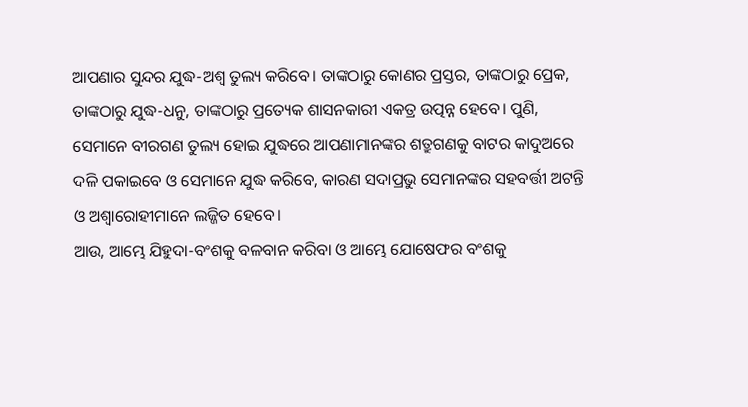ଆପଣାର ସୁନ୍ଦର ଯୁଦ୍ଧ-ଅଶ୍ୱ ତୁଲ୍ୟ କରିବେ। ତାଙ୍କଠାରୁ କୋଣର ପ୍ରସ୍ତର, ତାଙ୍କଠାରୁ ପ୍ରେକ, ତାଙ୍କଠାରୁ ଯୁଦ୍ଧ-ଧନୁ, ତାଙ୍କଠାରୁ ପ୍ରତ୍ୟେକ ଶାସନକାରୀ ଏକତ୍ର ଉତ୍ପନ୍ନ ହେବେ। ପୁଣି, ସେମାନେ ବୀରଗଣ ତୁଲ୍ୟ ହୋଇ ଯୁଦ୍ଧରେ ଆପଣାମାନଙ୍କର ଶତ୍ରୁଗଣକୁ ବାଟର କାଦୁଅରେ ଦଳି ପକାଇବେ ଓ ସେମାନେ ଯୁଦ୍ଧ କରିବେ, କାରଣ ସଦାପ୍ରଭୁ ସେମାନଙ୍କର ସହବର୍ତ୍ତୀ ଅଟନ୍ତି ଓ ଅଶ୍ୱାରୋହୀମାନେ ଲଜ୍ଜିତ ହେବେ।
ଆଉ, ଆମ୍ଭେ ଯିହୁଦା-ବଂଶକୁ ବଳବାନ କରିବା ଓ ଆମ୍ଭେ ଯୋଷେଫର ବଂଶକୁ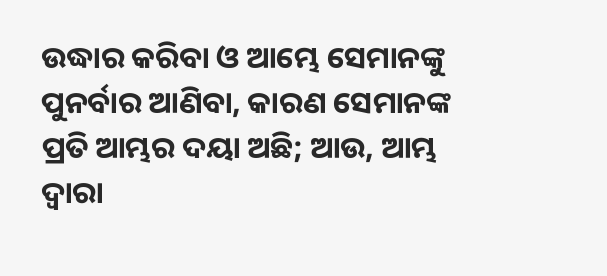ଉଦ୍ଧାର କରିବା ଓ ଆମ୍ଭେ ସେମାନଙ୍କୁ ପୁନର୍ବାର ଆଣିବା, କାରଣ ସେମାନଙ୍କ ପ୍ରତି ଆମ୍ଭର ଦୟା ଅଛି; ଆଉ, ଆମ୍ଭ ଦ୍ୱାରା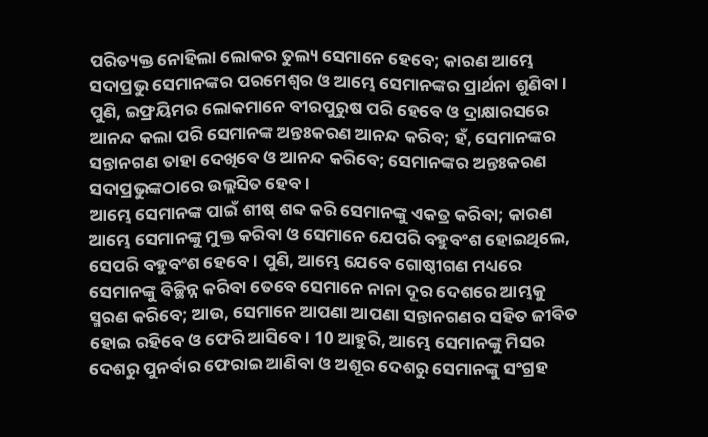ପରିତ୍ୟକ୍ତ ନୋହିଲା ଲୋକର ତୁଲ୍ୟ ସେମାନେ ହେବେ; କାରଣ ଆମ୍ଭେ ସଦାପ୍ରଭୁ ସେମାନଙ୍କର ପରମେଶ୍ୱର ଓ ଆମ୍ଭେ ସେମାନଙ୍କର ପ୍ରାର୍ଥନା ଶୁଣିବା। ପୁଣି, ଇଫ୍ରୟିମର ଲୋକମାନେ ବୀରପୁରୁଷ ପରି ହେବେ ଓ ଦ୍ରାକ୍ଷାରସରେ ଆନନ୍ଦ କଲା ପରି ସେମାନଙ୍କ ଅନ୍ତଃକରଣ ଆନନ୍ଦ କରିବ; ହଁ, ସେମାନଙ୍କର ସନ୍ତାନଗଣ ତାହା ଦେଖିବେ ଓ ଆନନ୍ଦ କରିବେ; ସେମାନଙ୍କର ଅନ୍ତଃକରଣ ସଦାପ୍ରଭୁଙ୍କଠାରେ ଉଲ୍ଲସିତ ହେବ।
ଆମ୍ଭେ ସେମାନଙ୍କ ପାଇଁ ଶୀଷ୍‍ ଶବ୍ଦ କରି ସେମାନଙ୍କୁ ଏକତ୍ର କରିବା; କାରଣ ଆମ୍ଭେ ସେମାନଙ୍କୁ ମୁକ୍ତ କରିବା ଓ ସେମାନେ ଯେପରି ବହୁବଂଶ ହୋଇଥିଲେ, ସେପରି ବହୁବଂଶ ହେବେ। ପୁଣି, ଆମ୍ଭେ ଯେବେ ଗୋଷ୍ଠୀଗଣ ମଧ୍ୟରେ ସେମାନଙ୍କୁ ବିଚ୍ଛିନ୍ନ କରିବା ତେବେ ସେମାନେ ନାନା ଦୂର ଦେଶରେ ଆମ୍ଭକୁ ସ୍ମରଣ କରିବେ; ଆଉ, ସେମାନେ ଆପଣା ଆପଣା ସନ୍ତାନଗଣର ସହିତ ଜୀବିତ ହୋଇ ରହିବେ ଓ ଫେରି ଆସିବେ। 10 ଆହୁରି, ଆମ୍ଭେ ସେମାନଙ୍କୁ ମିସର ଦେଶରୁ ପୁନର୍ବାର ଫେରାଇ ଆଣିବା ଓ ଅଶୂର ଦେଶରୁ ସେମାନଙ୍କୁ ସଂଗ୍ରହ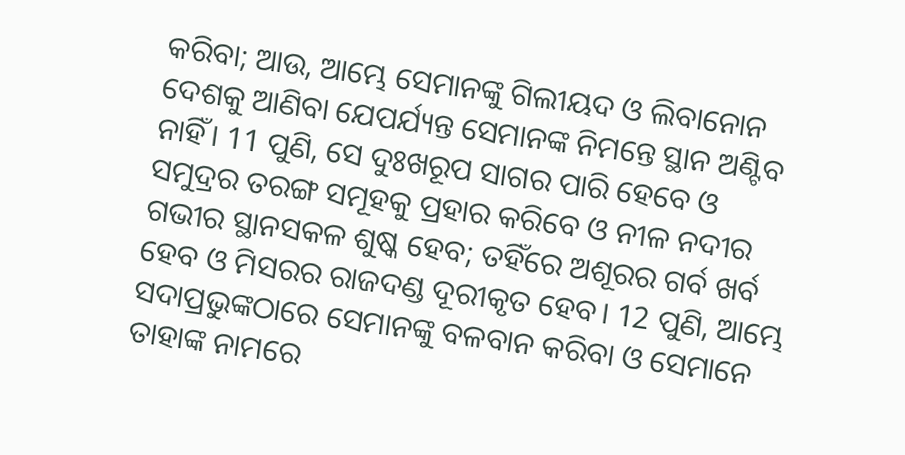କରିବା; ଆଉ, ଆମ୍ଭେ ସେମାନଙ୍କୁ ଗିଲୀୟଦ ଓ ଲିବାନୋନ ଦେଶକୁ ଆଣିବା ଯେପର୍ଯ୍ୟନ୍ତ ସେମାନଙ୍କ ନିମନ୍ତେ ସ୍ଥାନ ଅଣ୍ଟିବ ନାହିଁ। 11 ପୁଣି, ସେ ଦୁଃଖରୂପ ସାଗର ପାରି ହେବେ ଓ ସମୁଦ୍ରର ତରଙ୍ଗ ସମୂହକୁ ପ୍ରହାର କରିବେ ଓ ନୀଳ ନଦୀର ଗଭୀର ସ୍ଥାନସକଳ ଶୁଷ୍କ ହେବ; ତହିଁରେ ଅଶୂରର ଗର୍ବ ଖର୍ବ ହେବ ଓ ମିସରର ରାଜଦଣ୍ଡ ଦୂରୀକୃତ ହେବ। 12 ପୁଣି, ଆମ୍ଭେ ସଦାପ୍ରଭୁଙ୍କଠାରେ ସେମାନଙ୍କୁ ବଳବାନ କରିବା ଓ ସେମାନେ ତାହାଙ୍କ ନାମରେ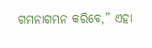ଗମନାଗମନ କରିବେ,” ଏହା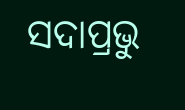ସଦାପ୍ରଭୁ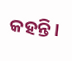କହନ୍ତି।